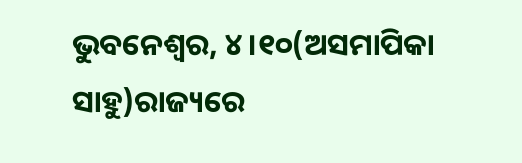ଭୁବନେଶ୍ୱର, ୪।୧୦(ଅସମାପିକା ସାହୁ)ରାଜ୍ୟରେ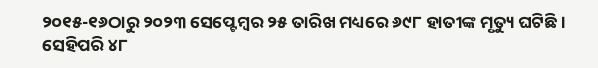୨୦୧୫-୧୬ଠାରୁ ୨୦୨୩ ସେପ୍ଟେମ୍ବର ୨୫ ତାରିଖ ମଧ୍ୟରେ ୬୯୮ ହାତୀଙ୍କ ମୃତ୍ୟୁ ଘଟିଛି। ସେହିପରି ୪୮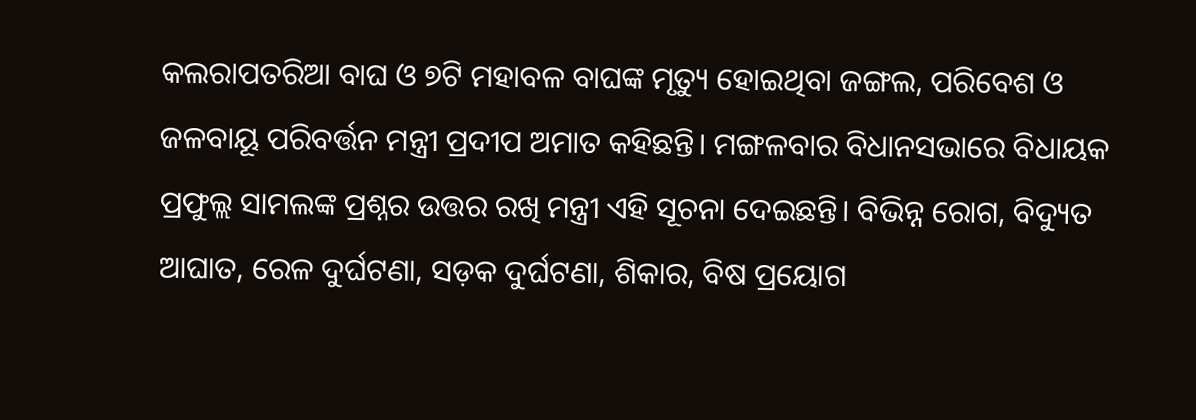କଲରାପତରିଆ ବାଘ ଓ ୭ଟି ମହାବଳ ବାଘଙ୍କ ମୃତ୍ୟୁ ହୋଇଥିବା ଜଙ୍ଗଲ, ପରିବେଶ ଓ ଜଳବାୟୂ ପରିବର୍ତ୍ତନ ମନ୍ତ୍ରୀ ପ୍ରଦୀପ ଅମାତ କହିଛନ୍ତି। ମଙ୍ଗଳବାର ବିଧାନସଭାରେ ବିଧାୟକ ପ୍ରଫୁଲ୍ଲ ସାମଲଙ୍କ ପ୍ରଶ୍ନର ଉତ୍ତର ରଖି ମନ୍ତ୍ରୀ ଏହି ସୂଚନା ଦେଇଛନ୍ତି। ବିଭିନ୍ନ ରୋଗ, ବିଦ୍ୟୁତ ଆଘାତ, ରେଳ ଦୁର୍ଘଟଣା, ସଡ଼କ ଦୁର୍ଘଟଣା, ଶିକାର, ବିଷ ପ୍ରୟୋଗ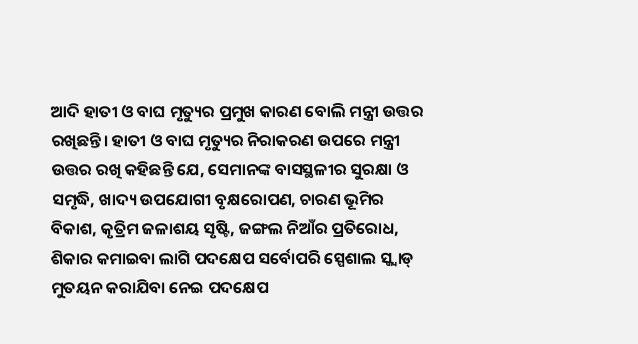ଆଦି ହାତୀ ଓ ବାଘ ମୃତ୍ୟୁର ପ୍ରମୁଖ କାରଣ ବୋଲି ମନ୍ତ୍ରୀ ଉତ୍ତର ରଖିଛନ୍ତି। ହାତୀ ଓ ବାଘ ମୃତ୍ୟୁର ନିରାକରଣ ଉପରେ ମନ୍ତ୍ରୀ ଉତ୍ତର ରଖି କହିଛନ୍ତି ଯେ, ସେମାନଙ୍କ ବାସସ୍ଥଳୀର ସୁରକ୍ଷା ଓ ସମୃଦ୍ଧି, ଖାଦ୍ୟ ଉପଯୋଗୀ ବୃକ୍ଷରୋପଣ, ଚାରଣ ଭୂମିର ବିକାଶ, କୃତ୍ରିମ ଜଳାଶୟ ସୃଷ୍ଟି, ଜଙ୍ଗଲ ନିଆଁର ପ୍ରତିରୋଧ, ଶିକାର କମାଇବା ଲାଗି ପଦକ୍ଷେପ ସର୍ବୋପରି ସ୍ପେଶାଲ ସ୍କ୍ବାଡ୍ ମୁତୟନ କରାଯିବା ନେଇ ପଦକ୍ଷେପ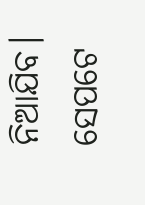ନିଆଯିବ। ସେପଟେ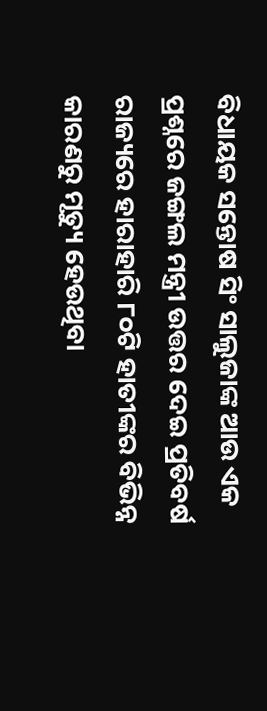ବିଧାୟକ ସନ୍ତୋଷ ସିଂ ସାଲୁଜାଙ୍କ ଆଉ ଏକ ପ୍ରଶ୍ନରେ ଜଙ୍ଗଲ ମନ୍ତ୍ରୀ ଉତ୍ତର ଦେଇ ପ୍ରତିବର୍ଷ ରାଜ୍ୟରେ ହାରାହାରି ୮୦ଟି ହାତୀଙ୍କର ବିଭିନ୍ନ କାରଣରୁ ମୃତ୍ୟୁ ହେଉଥିବା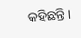କହିଛନ୍ତି।